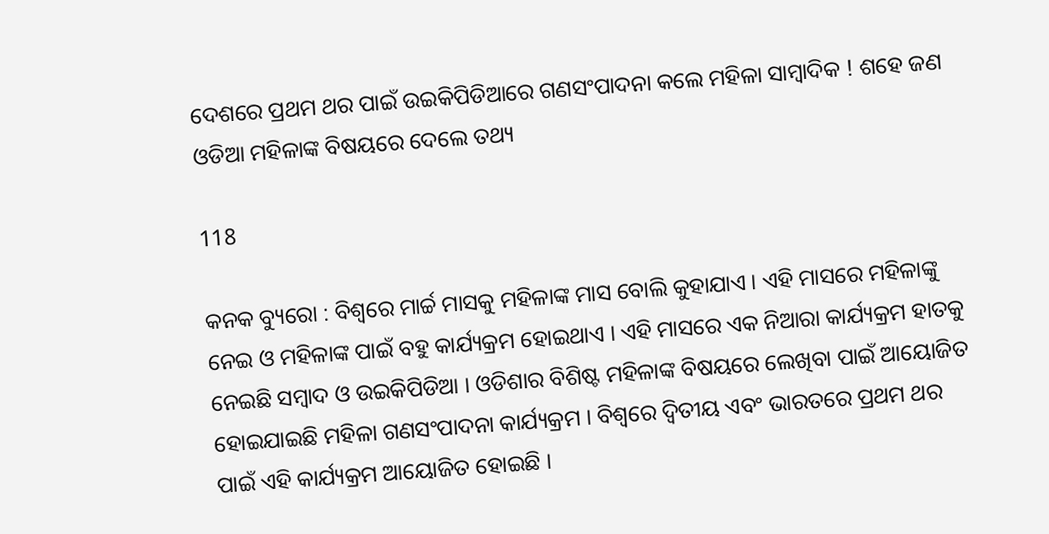ଦେଶରେ ପ୍ରଥମ ଥର ପାଇଁ ଉଇକିପିଡିଆରେ ଗଣସଂପାଦନା କଲେ ମହିଳା ସାମ୍ବାଦିକ ! ଶହେ ଜଣ ଓଡିଆ ମହିଳାଙ୍କ ବିଷୟରେ ଦେଲେ ତଥ୍ୟ

118

କନକ ବ୍ୟୁରୋ : ବିଶ୍ୱରେ ମାର୍ଚ୍ଚ ମାସକୁ ମହିଳାଙ୍କ ମାସ ବୋଲି କୁହାଯାଏ । ଏହି ମାସରେ ମହିଳାଙ୍କୁ ନେଇ ଓ ମହିଳାଙ୍କ ପାଇଁ ବହୁ କାର୍ଯ୍ୟକ୍ରମ ହୋଇଥାଏ । ଏହି ମାସରେ ଏକ ନିଆରା କାର୍ଯ୍ୟକ୍ରମ ହାତକୁ ନେଇଛି ସମ୍ବାଦ ଓ ଉଇକିପିଡିଆ । ଓଡିଶାର ବିଶିଷ୍ଟ ମହିଳାଙ୍କ ବିଷୟରେ ଲେଖିବା ପାଇଁ ଆୟୋଜିତ ହୋଇଯାଇଛି ମହିଳା ଗଣସଂପାଦନା କାର୍ଯ୍ୟକ୍ରମ । ବିଶ୍ୱରେ ଦ୍ୱିତୀୟ ଏବଂ ଭାରତରେ ପ୍ରଥମ ଥର ପାଇଁ ଏହି କାର୍ଯ୍ୟକ୍ରମ ଆୟୋଜିତ ହୋଇଛି ।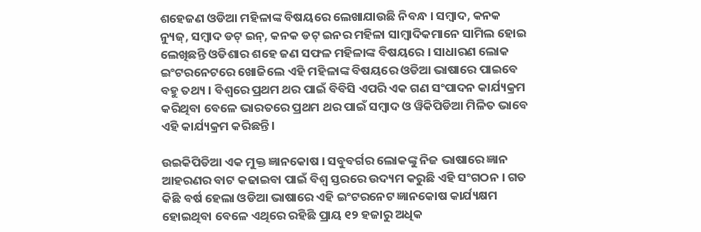ଶହେଜଣ ଓଡିଆ ମହିଳାଙ୍କ ବିଷୟରେ ଲେଖାଯାଉଛି ନିବନ୍ଧ । ସମ୍ବାଦ, କନକ ନ୍ୟୁଜ୍, ସମ୍ବାଦ ଡଟ୍ ଇନ୍, କନକ ଡଟ୍ ଇନର ମହିଳା ସାମ୍ବାଦିକମାନେ ସାମିଲ ହୋଇ ଲେଖିଛନ୍ତି ଓଡିଶାର ଶହେ ଜଣ ସଫଳ ମହିଳାଙ୍କ ବିଷୟରେ । ସାଧାରଣ ଲୋକ ଇଂଟରନେଟରେ ଖୋଜିଲେ ଏହି ମହିଳାଙ୍କ ବିଷୟରେ ଓଡିଆ ଭାଷାରେ ପାଇବେ ବହୁ ତଥ୍ୟ । ବିଶ୍ୱରେ ପ୍ରଥମ ଥର ପାଇଁ ବିବିସି ଏପରି ଏକ ଗଣ ସଂପାଦନ କାର୍ଯ୍ୟକ୍ରମ କରିଥିବା ବେଳେ ଭାରତରେ ପ୍ରଥମ ଥର ପାଇଁ ସମ୍ବାଦ ଓ ୱିକିପିଡିଆ ମିଳିତ ଭାବେ ଏହି କାର୍ଯ୍ୟକ୍ରମ କରିଛନ୍ତି ।

ଉଇକିପିଡିଆ ଏକ ମୁକ୍ତ ଜ୍ଞାନକୋଷ । ସବୁବର୍ଗର ଲୋକଙ୍କୁ ନିଜ ଭାଷାରେ ଜ୍ଞାନ ଆହରଣର ବାଟ କଢାଇବା ପାଇଁ ବିଶ୍ୱ ସ୍ତରରେ ଉଦ୍ୟମ କରୁଛି ଏହି ସଂଗଠନ । ଗତ କିଛି ବର୍ଷ ହେଲା ଓଡିଆ ଭାଷାରେ ଏହି ଇଂଟରନେଟ ଜ୍ଞାନକୋଷ କାର୍ଯ୍ୟକ୍ଷମ ହୋଇଥିବା ବେଳେ ଏଥିରେ ରହିଛି ପ୍ରାୟ ୧୨ ହଜାରୁ ଅଧିକ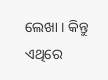ଲେଖା । କିନ୍ତୁ ଏଥିରେ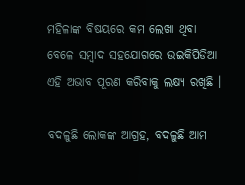ମହିଳାଙ୍କ ବିଷୟରେ କମ ଲେଖା ଥିବା ବେଳେ ସମ୍ବାଦ ସହଯୋଗରେ ଉଇକିପିଡିଆ ଏହି ଅଭାବ ପୂରଣ କରିବାକୁ ଲକ୍ଷ୍ୟ ରଖିଛି ।

ବଦଳୁଛି ଲୋକଙ୍କ ଆଗ୍ରହ, ବଦଳୁଛି ଆମ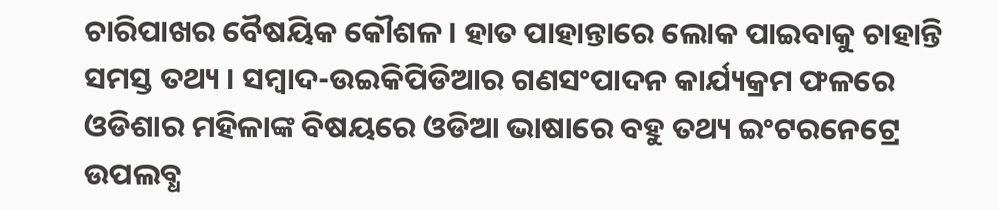ଚାରିପାଖର ବୈଷୟିକ କୌଶଳ । ହାତ ପାହାନ୍ତାରେ ଲୋକ ପାଇବାକୁ ଚାହାନ୍ତି ସମସ୍ତ ତଥ୍ୟ । ସମ୍ବାଦ-ଉଇକିପିଡିଆର ଗଣସଂପାଦନ କାର୍ଯ୍ୟକ୍ରମ ଫଳରେ ଓଡିଶାର ମହିଳାଙ୍କ ବିଷୟରେ ଓଡିଆ ଭାଷାରେ ବହୁ ତଥ୍ୟ ଇଂଟରନେଟ୍ରେ ଉପଲବ୍ଧ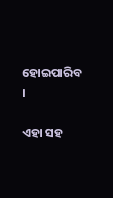ହୋଇପାରିବ ।

ଏହା ସହ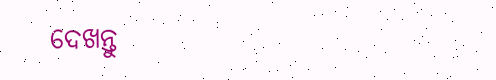ଦେଖନ୍ତୁ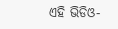ଏହି ଭିଡିଓ-